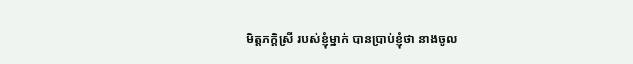មិត្ដភក្ដិស្រី របស់ខ្ញុំម្នាក់ បានប្រាប់ខ្ញុំថា នាងចូល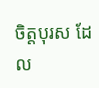ចិត្ដបុរស ដែល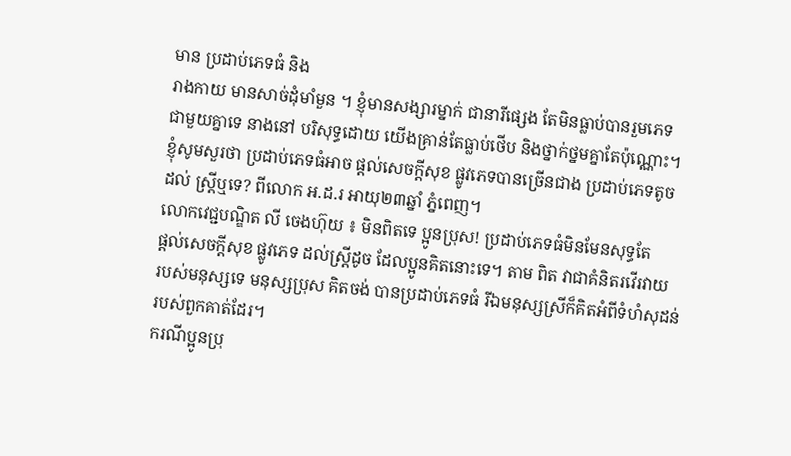មាន ប្រដាប់ភេទធំ និង
រាងកាយ មានសាច់ដុំមាំមួន ។ ខ្ញុំមានសង្សារម្នាក់ ជានារីផ្សេង តែមិនធ្លាប់បានរួមភេទ
ជាមួយគ្នាទេ នាងនៅ បរិសុទ្ធដោយ យើងគ្រាន់តែធ្លាប់ថើប និងថ្នាក់ថ្នមគ្នាតែប៉ុណ្ណោះ។
ខ្ញុំសូមសួរថា ប្រដាប់ភេទធំអាច ផ្ដល់សេចក្ដីសុខ ផ្លូវភេទបានច្រើនជាង ប្រដាប់ភេទតូច
ដល់ ស្ដ្រីឬទេ? ពីលោក អ.ដ.រ អាយុ២៣ឆ្នាំ ភ្នំពេញ។
លោកវេជ្ជបណ្ឌិត លី ចេងហ៊ុយ ៖ មិនពិតទេ ប្អូនប្រុស! ប្រដាប់ភេទធំមិនមែនសុទ្ធតែ
ផ្ដល់សេចក្ដីសុខ ផ្លូវភេទ ដល់ស្ដ្រីដូច ដែលប្អូនគិតនោះទេ។ តាម ពិត វាជាគំនិតរវើរវាយ
របស់មនុស្សទេ មនុស្សប្រុស គិតចង់ បានប្រដាប់ភេទធំ រីឯមនុស្សស្រីក៏គិតអំពីទំហំសុដន់
របស់ពួកគាត់ដែរ។
ករណីប្អូនប្រុ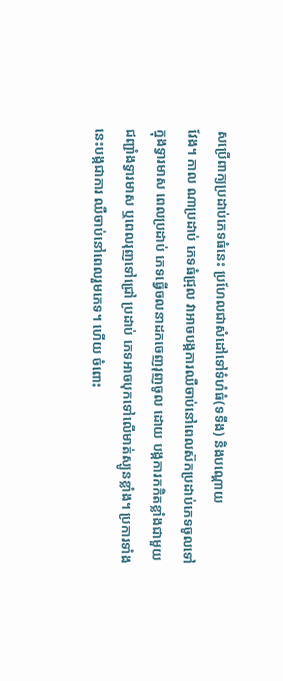សប្រើពាក្យប្រដាប់ភេទធំនេះ ប្រហែលជាសំដៅទៅទំហំធំ(ទទឹង) និងបណ្ដោយ
វែង។ កាល ណាប្រដាប់ ភេទធំជ្រុល វាអាចបង្កការឈឺចាប់នៅពេលស៊កប្រដាប់ភេទចូលទៅ
ក្នុងទ្វារមាស ពេលប្រដាប់ ភេទធ្វើចលនាដកចេញរុញចូល ដោយ បង្កការកកិតខ្លាំងជាមួយ
ជញ្ជាំងទ្វារមាស ឬពេលរុញទៅជ្រៅ ប្រដាប់ ភេទអាចបុកទៅលើមាត់ស្បូនខ្លាំង។ ប្រការទាំង
នេះបង្កជាការ ឈឺចាប់នៅពេលរួមភេទ។ ហើយ ចំពោះ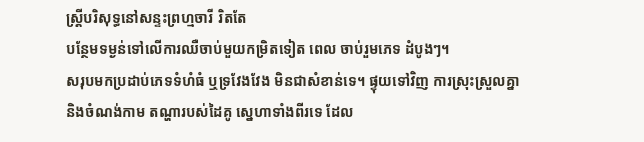ស្ដ្រីបរិសុទ្ធនៅសន្ទះព្រហ្មចារី រិតតែ
បន្ថែមទម្ងន់ទៅលើការឈឺចាប់មួយកម្រិតទៀត ពេល ចាប់រួមភេទ ដំបូងៗ។
សរុបមកប្រដាប់ភេទទំហំធំ ឬទ្រវែងវែង មិនជាសំខាន់ទេ។ ផ្ទុយទៅវិញ ការស្រុះស្រួលគ្នា
និងចំណង់កាម តណ្ហារបស់ដៃគូ ស្នេហាទាំងពីរទេ ដែល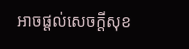អាចផ្ដល់សេចក្ដីសុខ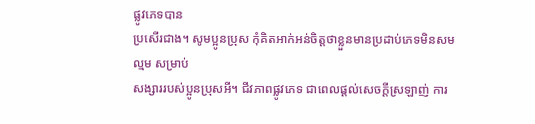ផ្លូវភេទបាន
ប្រសើរជាង។ សូមប្អូនប្រុស កុំគិតអាក់អន់ចិត្ដថាខ្លួនមានប្រដាប់ភេទមិនសម ល្មម សម្រាប់
សង្សាររបស់ប្អូនប្រុសអី។ ជីវភាពផ្លូវភេទ ជាពេលផ្ដល់សេចក្ដីស្រឡាញ់ ការ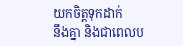យកចិត្ដទុកដាក់
នឹងគ្នា និងជាពេលប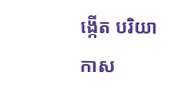ង្កើត បរិយាកាស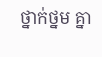ថ្នាក់ថ្នម គ្នា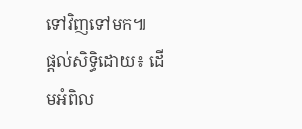ទៅវិញទៅមក៕
ផ្តល់សិទ្ធិដោយ៖ ដើមអំពិល